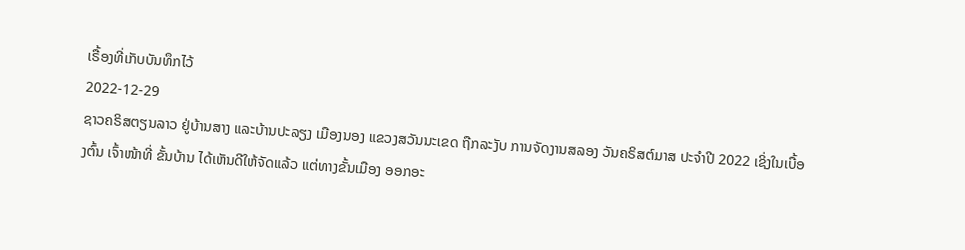ເຣື້ອງທີ່ເກັບບັນທຶກໄວ້
2022-12-29
ຊາວຄຣິສຕຽນລາວ ຢູ່ບ້ານສາງ ແລະບ້ານປະລຽງ ເມືອງນອງ ແຂວງສວັນນະເຂດ ຖືກລະງັບ ການຈັດງານສລອງ ວັນຄຣິສຕ໌ມາສ ປະຈໍາປີ 2022 ເຊິ່ງໃນເບື້ອງຕົ້ນ ເຈົ້າໜ້າທີ່ ຂັ້ນບ້ານ ໄດ້ເຫັນດີໃຫ້ຈັດແລ້ວ ແຕ່ທາງຂັ້ນເມືອງ ອອກອະ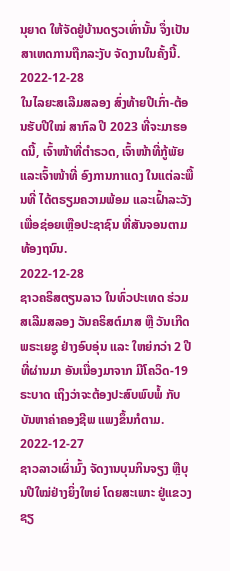ນຸຍາດ ໃຫ້ຈັດຢູ່ບ້ານດຽວເທົ່ານັ້ນ ຈຶ່ງເປັນສາເຫດການຖືກລະງັບ ຈັດງານໃນຄັ້ງນີ້.
2022-12-28
ໃນໄລຍະສເລີມສລອງ ສົ່ງທ້າຍປີເກົ່າ-ຕ້ອນຮັບປີໃໝ່ ສາກົລ ປີ 2023 ທີ່ຈະມາຮອດນີ້, ເຈົ້າໜ້າທີ່ຕໍາຣວດ, ເຈົ້າໜ້າທີ່ກູ້ພັຍ ແລະເຈົ້າໜ້າທີ່ ອົງການກາແດງ ໃນແຕ່ລະພື້ນທີ່ ໄດ້ຕຣຽມຄວາມພ້ອມ ແລະເຝົ້າລະວັງ ເພື່ອຊ່ອຍເຫຼືອປະຊາຊົນ ທີ່ສັນຈອນຕາມທ້ອງຖນົນ.
2022-12-28
ຊາວຄຣິສຕຽນລາວ ໃນທົ່ວປະເທດ ຮ່ວມສເລີມສລອງ ວັນຄຣິສຕ໌ມາສ ຫຼື ວັນເກີດ ພຣະເຍຊູ ຢ່າງອົບອຸ່ນ ແລະ ໃຫຍ່ກວ່າ 2 ປີທີ່ຜ່ານມາ ອັນເນື່ອງມາຈາກ ມີໂຄວິດ-19 ຣະບາດ ເຖິງວ່າຈະຕ້ອງປະສົບພົບພໍ້ ກັບບັນຫາຄ່າຄອງຊີພ ແພງຂຶ້ນກໍຕາມ.
2022-12-27
ຊາວລາວເຜົ່າມົ້ງ ຈັດງານບຸນກິນຈຽງ ຫຼືບຸນປີໃໝ່ຢ່າງຍິ່ງໃຫຍ່ ໂດຍສະເພາະ ຢູ່ແຂວງຊຽ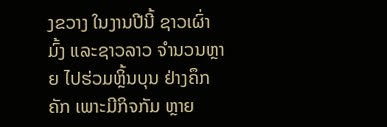ງຂວາງ ໃນງານປີນີ້ ຊາວເຜົ່າມົ້ງ ແລະຊາວລາວ ຈຳນວນຫຼາຍ ໄປຮ່ວມຫຼິ້ນບຸນ ຢ່າງຄຶກຄັກ ເພາະມີກິຈກັມ ຫຼາຍ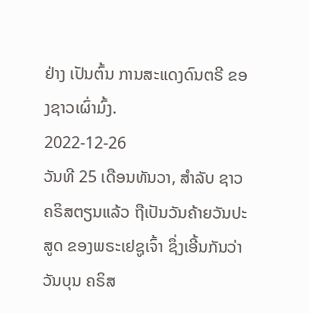ຢ່າງ ເປັນຕົ້ນ ການສະແດງດົນຕຣີ ຂອງຊາວເຜົ່າມົ້ງ.
2022-12-26
ວັນທີ 25 ເດືອນທັນວາ, ສໍາລັບ ຊາວຄຣິສຕຽນແລ້ວ ຖືເປັນວັນຄ້າຍວັນປະສູດ ຂອງພຣະເຢຊູເຈົ້າ ຊຶ່ງເອີ້ນກັນວ່າ ວັນບຸນ ຄຣິສ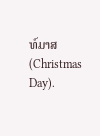ທ໌ມາສ (Christmas Day).